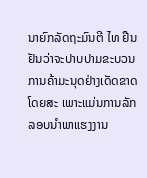ນາຍົກລັດຖະມົນຕີ ໄທ ຢືນຢັນວ່າຈະປາບປາມຂະບວນການຄ້າມະນຸດຢ່າງເດັດຂາດໂດຍສະ ເພາະແມ່ນການລັກລອບນຳພາແຮງງານ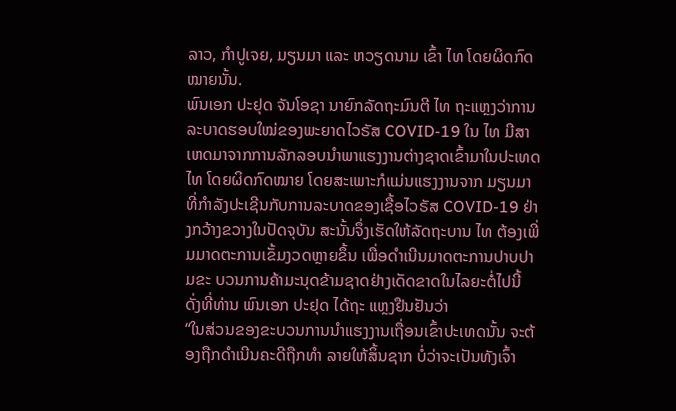ລາວ, ກຳປູເຈຍ, ມຽນມາ ແລະ ຫວຽດນາມ ເຂົ້າ ໄທ ໂດຍຜິດກົດໝາຍນັ້ນ.
ພົນເອກ ປະຢຸດ ຈັນໂອຊາ ນາຍົກລັດຖະມົນຕີ ໄທ ຖະແຫຼງວ່າການລະບາດຮອບໃໝ່ຂອງພະຍາດໄວຣັສ COVID-19 ໃນ ໄທ ມີສາເຫດມາຈາກການລັກລອບນຳພາແຮງງານຕ່າງຊາດເຂົ້າມາໃນປະເທດ ໄທ ໂດຍຜິດກົດໝາຍ ໂດຍສະເພາະກໍແມ່ນແຮງງານຈາກ ມຽນມາ ທີ່ກຳລັງປະເຊີນກັບການລະບາດຂອງເຊື້ອໄວຣັສ COVID-19 ຢ່າງກວ້າງຂວາງໃນປັດຈຸບັນ ສະນັ້ນຈຶ່ງເຮັດໃຫ້ລັດຖະບານ ໄທ ຕ້ອງເພີ່ມມາດຕະການເຂັ້ມງວດຫຼາຍຂຶ້ນ ເພື່ອດຳເນີນມາດຕະການປາບປາມຂະ ບວນການຄ້າມະນຸດຂ້າມຊາດຢ່າງເດັດຂາດໃນໄລຍະຕໍ່ໄປນີ້ ດັ່ງທີ່ທ່ານ ພົນເອກ ປະຢຸດ ໄດ້ຖະ ແຫຼງຢືນຢັນວ່າ
“ໃນສ່ວນຂອງຂະບວນການນຳແຮງງານເຖື່ອນເຂົ້າປະເທດນັ້ນ ຈະຕ້ອງຖືກດຳເນີນຄະດີຖືກທຳ ລາຍໃຫ້ສິ້ນຊາກ ບໍ່ວ່າຈະເປັນທັງເຈົ້າ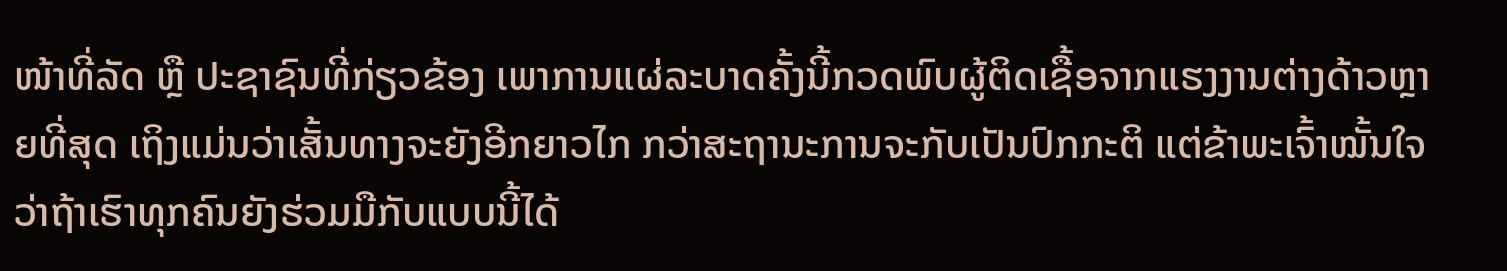ໜ້າທີ່ລັດ ຫຼື ປະຊາຊົນທີ່ກ່ຽວຂ້ອງ ເພາການແຜ່ລະບາດຄັ້ງນີ້ກວດພົບຜູ້ຕິດເຊື້ອຈາກແຮງງານຕ່າງດ້າວຫຼາຍທີ່ສຸດ ເຖິງແມ່ນວ່າເສັ້ນທາງຈະຍັງອີກຍາວໄກ ກວ່າສະຖານະການຈະກັບເປັນປົກກະຕິ ແຕ່ຂ້າພະເຈົ້າໝັ້ນໃຈວ່າຖ້າເຮົາທຸກຄົນຍັງຮ່ວມມືກັບແບບນີ້ໄດ້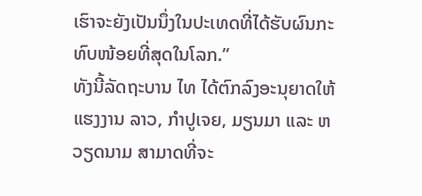ເຮົາຈະຍັງເປັນນຶ່ງໃນປະເທດທີ່ໄດ້ຮັບຜົນກະທົບໜ້ອຍທີ່ສຸດໃນໂລກ.”
ທັງນີ້ລັດຖະບານ ໄທ ໄດ້ຕົກລົງອະນຸຍາດໃຫ້ແຮງງານ ລາວ, ກຳປູເຈຍ, ມຽນມາ ແລະ ຫວຽດນາມ ສາມາດທີ່ຈະ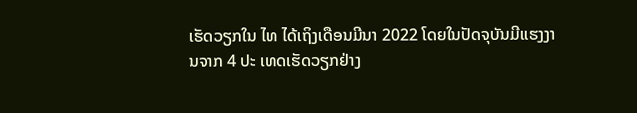ເຮັດວຽກໃນ ໄທ ໄດ້ເຖິງເດືອນມີນາ 2022 ໂດຍໃນປັດຈຸບັນມີແຮງງານຈາກ 4 ປະ ເທດເຮັດວຽກຢ່າງ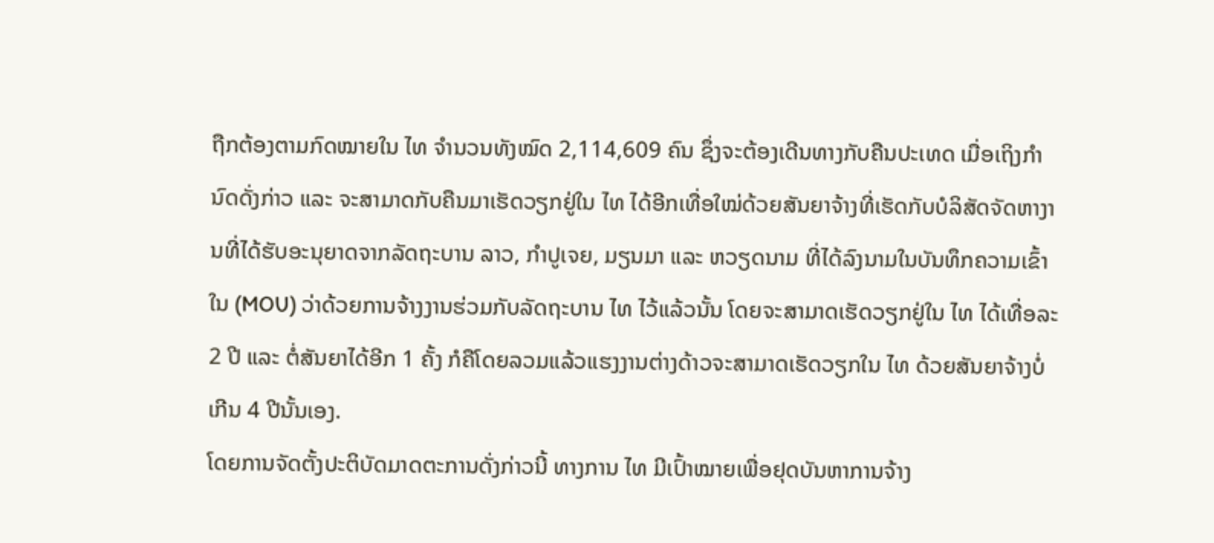ຖືກຕ້ອງຕາມກົດໝາຍໃນ ໄທ ຈຳນວນທັງໝົດ 2,114,609 ຄົນ ຊຶ່ງຈະຕ້ອງເດີນທາງກັບຄືນປະເທດ ເມື່ອເຖິງກຳນົດດັ່ງກ່າວ ແລະ ຈະສາມາດກັບຄືນມາເຮັດວຽກຢູ່ໃນ ໄທ ໄດ້ອີກເທື່ອໃໝ່ດ້ວຍສັນຍາຈ້າງທີ່ເຮັດກັບບໍລິສັດຈັດຫາງານທີ່ໄດ້ຮັບອະນຸຍາດຈາກລັດຖະບານ ລາວ, ກຳປູເຈຍ, ມຽນມາ ແລະ ຫວຽດນາມ ທີ່ໄດ້ລົງນາມໃນບັນທຶກຄວາມເຂົ້າໃນ (MOU) ວ່າດ້ວຍການຈ້າງງານຮ່ວມກັບລັດຖະບານ ໄທ ໄວ້ແລ້ວນັ້ນ ໂດຍຈະສາມາດເຮັດວຽກຢູ່ໃນ ໄທ ໄດ້ເທື່ອລະ 2 ປີ ແລະ ຕໍ່ສັນຍາໄດ້ອີກ 1 ຄັ້ງ ກໍຄືໂດຍລວມແລ້ວແຮງງານຕ່າງດ້າວຈະສາມາດເຮັດວຽກໃນ ໄທ ດ້ວຍສັນຍາຈ້າງບໍ່ເກີນ 4 ປີນັ້ນເອງ.
ໂດຍການຈັດຕັ້ງປະຕິບັດມາດຕະການດັ່ງກ່າວນີ້ ທາງການ ໄທ ມີເປົ້າໝາຍເພື່ອຢຸດບັນຫາການຈ້າງ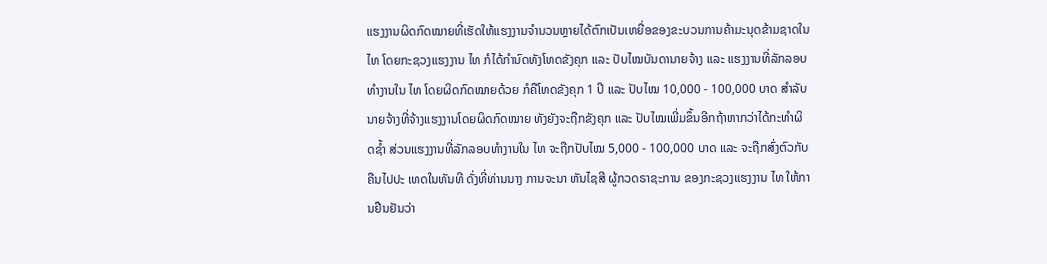ແຮງງານຜິດກົດໝາຍທີ່ເຮັດໃຫ້ແຮງງານຈຳນວນຫຼາຍໄດ້ຕົກເປັນເຫຍື່ອຂອງຂະບວນການຄ້າມະນຸດຂ້າມຊາດໃນ ໄທ ໂດຍກະຊວງແຮງງານ ໄທ ກໍໄດ້ກຳນົດທັງໂທດຂັງຄຸກ ແລະ ປັບໄໝບັນດານາຍຈ້າງ ແລະ ແຮງງານທີ່ລັກລອບທຳງານໃນ ໄທ ໂດຍຜິດກົດໝາຍດ້ວຍ ກໍຄືໂທດຂັງຄຸກ 1 ປີ ແລະ ປັບໄໝ 10,000 - 100,000 ບາດ ສຳລັບນາຍຈ້າງທີ່ຈ້າງແຮງງານໂດຍຜິດກົດໝາຍ ທັງຍັງຈະຖືກຂັງຄຸກ ແລະ ປັບໄໝເພີ່ມຂຶ້ນອີກຖ້າຫາກວ່າໄດ້ກະທຳຜິດຊໍ້າ ສ່ວນແຮງງານທີ່ລັກລອບທຳງານໃນ ໄທ ຈະຖືກປັບໄໝ 5,000 - 100,000 ບາດ ແລະ ຈະຖືກສົ່ງຕົວກັບຄືນໄປປະ ເທດໃນທັນທີ ດັ່ງທີ່ທ່ານນາງ ການຈະນາ ຫັນໄຊສີ ຜູ້ກວດຣາຊະການ ຂອງກະຊວງແຮງງານ ໄທ ໃຫ້ການຢືນຢັນວ່າ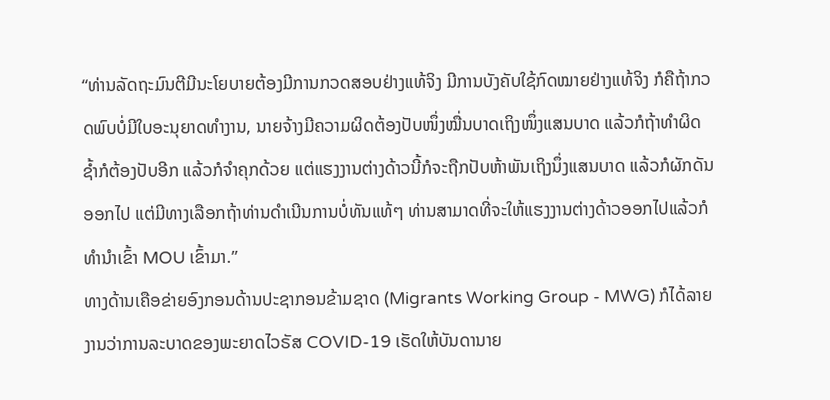“ທ່ານລັດຖະມົນຕີມີນະໂຍບາຍຕ້ອງມີການກວດສອບຢ່າງແທ້ຈິງ ມີການບັງຄັບໃຊ້ກົດໝາຍຢ່າງແທ້ຈິງ ກໍຄືຖ້າກວດພົບບໍ່ມີໃບອະນຸຍາດທຳງານ, ນາຍຈ້າງມີຄວາມຜິດຕ້ອງປັບໜຶ່ງໝື່ນບາດເຖິງໜຶ່ງແສນບາດ ແລ້ວກໍຖ້າທຳຜິດຊໍ້າກໍຕ້ອງປັບອີກ ແລ້ວກໍຈຳຄຸກດ້ວຍ ແຕ່ແຮງງານຕ່າງດ້າວນີ້ກໍຈະຖືກປັບຫ້າພັນເຖິງນຶ່ງແສນບາດ ແລ້ວກໍຜັກດັນອອກໄປ ແຕ່ມີທາງເລືອກຖ້າທ່ານດຳເນີນການບໍ່ທັນແທ້ໆ ທ່ານສາມາດທີ່ຈະໃຫ້ແຮງງານຕ່າງດ້າວອອກໄປແລ້ວກໍທຳນຳເຂົ້າ MOU ເຂົ້າມາ.”
ທາງດ້ານເຄືອຂ່າຍອົງກອນດ້ານປະຊາກອນຂ້າມຊາດ (Migrants Working Group - MWG) ກໍໄດ້ລາຍງານວ່າການລະບາດຂອງພະຍາດໄວຣັສ COVID-19 ເຮັດໃຫ້ບັນດານາຍ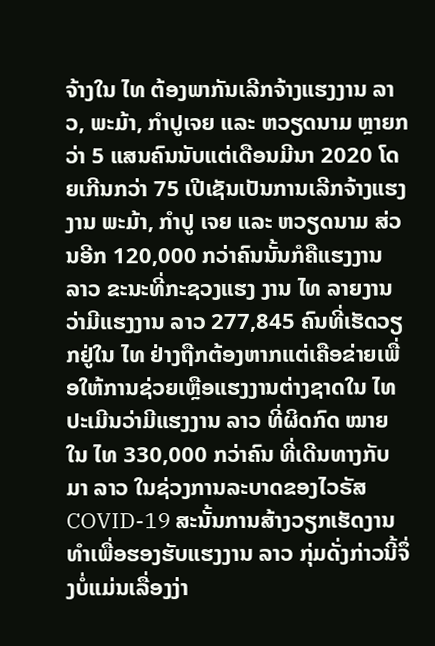ຈ້າງໃນ ໄທ ຕ້ອງພາກັນເລີກຈ້າງແຮງງານ ລາວ, ພະມ້າ, ກຳປູເຈຍ ແລະ ຫວຽດນາມ ຫຼາຍກວ່າ 5 ແສນຄົນນັບແຕ່ເດືອນມີນາ 2020 ໂດຍເກີນກວ່າ 75 ເປີເຊັນເປັນການເລີກຈ້າງແຮງງານ ພະມ້າ, ກຳປູ ເຈຍ ແລະ ຫວຽດນາມ ສ່ວນອີກ 120,000 ກວ່າຄົນນັ້ນກໍຄືແຮງງານ ລາວ ຂະນະທີ່ກະຊວງແຮງ ງານ ໄທ ລາຍງານວ່າມີແຮງງານ ລາວ 277,845 ຄົນທີ່ເຮັດວຽກຢູ່ໃນ ໄທ ຢ່າງຖືກຕ້ອງຫາກແຕ່ເຄືອຂ່າຍເພື່ອໃຫ້ການຊ່ວຍເຫຼືອແຮງງານຕ່າງຊາດໃນ ໄທ ປະເມີນວ່າມີແຮງງານ ລາວ ທີ່ຜິດກົດ ໝາຍໃນ ໄທ 330,000 ກວ່າຄົນ ທີ່ເດີນທາງກັບມາ ລາວ ໃນຊ່ວງການລະບາດຂອງໄວຣັສ COVID-19 ສະນັ້ນການສ້າງວຽກເຮັດງານທຳເພື່ອຮອງຮັບແຮງງານ ລາວ ກຸ່ມດັ່ງກ່າວນີ້ຈຶ່ງບໍ່ແມ່ນເລື່ອງງ່າ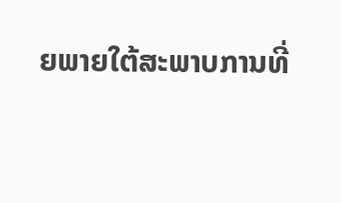ຍພາຍໃຕ້ສະພາບການທີ່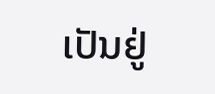ເປັນຢູ່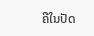ຄືໃນປັດ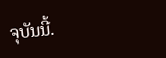ຈຸບັນນີ້.